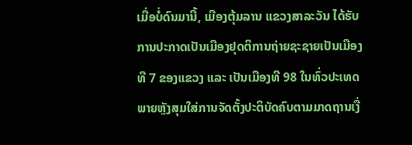ເມື່ອບໍ່ດົນມານີ້, ເມືອງຕຸ້ມລານ ແຂວງສາລະວັນ ໄດ້ຮັບການປະກາດເປັນເມືອງຢຸດຕິການຖ່າຍຊະຊາຍເປັນເມືອງທີ 7 ຂອງແຂວງ ແລະ ເປັນເມືອງທີ 98 ໃນທົ່ວປະເທດ ພາຍຫຼັງສຸມໃສ່ການຈັດຕັ້ງປະຕິບັດຄົບຕາມມາດຖານເງື່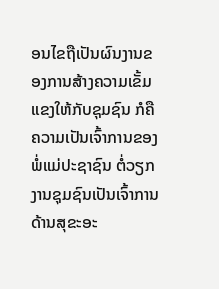ອນໄຂຖືເປັນຜົນງານຂອງການສ້າງຄວາມເຂັ້ມແຂງໃຫ້ກັບຊຸມຊົນ ກໍຄືຄວາມເປັນເຈົ້າການຂອງພໍ່ແມ່ປະຊາຊົນ ຕໍ່ວຽກງານຊຸມຊົນເປັນເຈົ້າການດ້ານສຸຂະອະ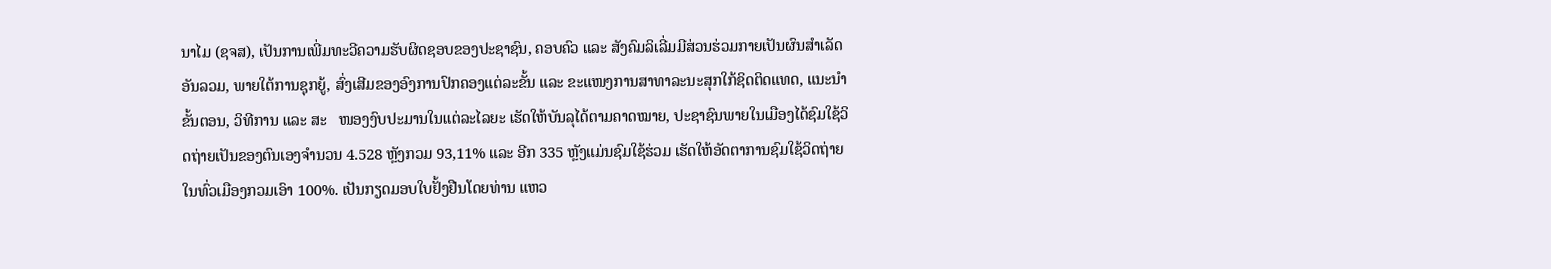ນາໄມ (ຊຈສ), ເປັນການເພີ່ມທະວີຄວາມຮັບຜິດຊອບຂອງປະຊາຊົນ, ຄອບຄົວ ແລະ ສັງຄົມລິເລີ່ມມີສ່ວນຮ່ວມກາຍເປັນຜົນສຳເລັດອັນລວມ, ພາຍໃຕ້ການຊຸກຍູ້, ສົ່ງເສີມຂອງອົງການປົກຄອງແຕ່ລະຂັ້ນ ແລະ ຂະແໜງການສາທາລະນະສຸກໃກ້ຊິດຕິດແທດ, ແນະນຳຂັ້ນຕອນ, ວິທີການ ແລະ ສະ   ໜອງງົບປະມານໃນແຕ່ລະໄລຍະ ເຮັດໃຫ້ບັນລຸໄດ້ຕາມຄາດໝາຍ, ປະຊາຊົນພາຍໃນເມືອງໄດ້ຊົມໃຊ້ວິດຖ່າຍເປັນຂອງຕົນເອງຈໍານວນ 4.528 ຫຼັງກວມ 93,11% ແລະ ອີກ 335 ຫຼັງແມ່ນຊົມໃຊ້ຮ່ວມ ເຮັດໃຫ້ອັດຕາການຊົມໃຊ້ວິດຖ່າຍໃນທົ່ວເມືອງກວມເອົາ 100%. ເປັນກຽດມອບໃບຢັ້ງຢືນໂດຍທ່ານ ແຫວ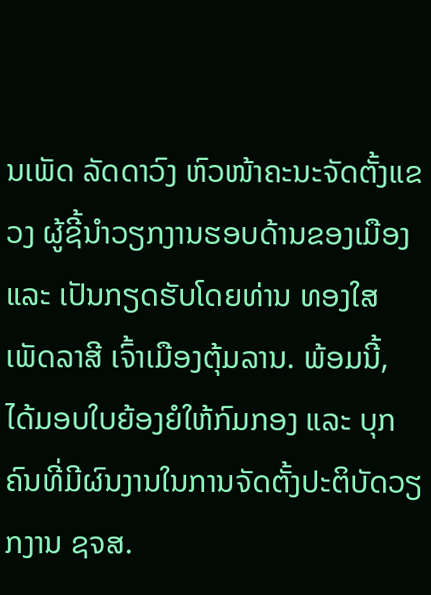ນເພັດ ລັດດາວົງ ຫົວໜ້າຄະນະຈັດຕັ້ງແຂວງ ຜູ້ຊີ້ນຳວຽກງານຮອບດ້ານຂອງເມືອງ ແລະ ເປັນກຽດຮັບໂດຍທ່ານ ທອງໃສ ເພັດລາສີ ເຈົ້າເມືອງຕຸ້ມລານ. ພ້ອມນີ້, ໄດ້ມອບໃບຍ້ອງຍໍໃຫ້ກົມກອງ ແລະ ບຸກຄົນທີ່ມີຜົນງານໃນການຈັດຕັ້ງປະຕິບັດວຽກງານ ຊຈສ.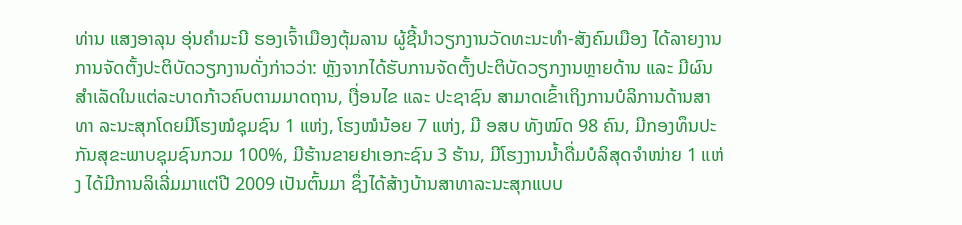ທ່ານ ແສງອາລຸນ ອຸ່ນຄໍາມະນີ ຮອງເຈົ້າເມືອງຕຸ້ມລານ ຜູ້ຊີ້ນໍາວຽກງານວັດທະນະທໍາ-ສັງຄົມເມືອງ ໄດ້ລາຍງານການຈັດຕັ້ງປະຕິບັດວຽກງານດັ່ງກ່າວວ່າ: ຫຼັງຈາກໄດ້ຮັບການຈັດຕັ້ງປະຕິບັດວຽກງານຫຼາຍດ້ານ ແລະ ມີຜົນ ສຳເລັດໃນແຕ່ລະບາດກ້າວຄົບຕາມມາດຖານ, ເງື່ອນໄຂ ແລະ ປະຊາຊົນ ສາມາດເຂົ້າເຖິງການບໍລິການດ້ານສາທາ ລະນະສຸກໂດຍມີໂຮງໝໍຊຸມຊົນ 1 ແຫ່ງ, ໂຮງໝໍນ້ອຍ 7 ແຫ່ງ, ມີ ອສບ ທັງໝົດ 98 ຄົນ, ມີກອງທຶນປະກັນສຸຂະພາບຊຸມຊົນກວມ 100%, ມີຮ້ານຂາຍຢາເອກະຊົນ 3 ຮ້ານ, ມີໂຮງງານນໍ້າດື່ມບໍລິສຸດຈຳໜ່າຍ 1 ແຫ່ງ ໄດ້ມີການລິເລີ່ມມາແຕ່ປີ 2009 ເປັນຕົ້ນມາ ຊຶ່ງໄດ້ສ້າງບ້ານສາທາລະນະສຸກແບບ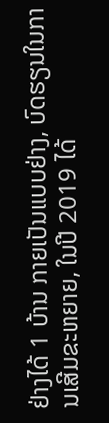ຢ່າງໄດ້ 1 ບ້ານ ກາຍເປັນແບບຢ່າງ, ບົດຮຽນໃນການເສີມຂະຫຍາຍ, ໃນປີ 2019 ໄດ້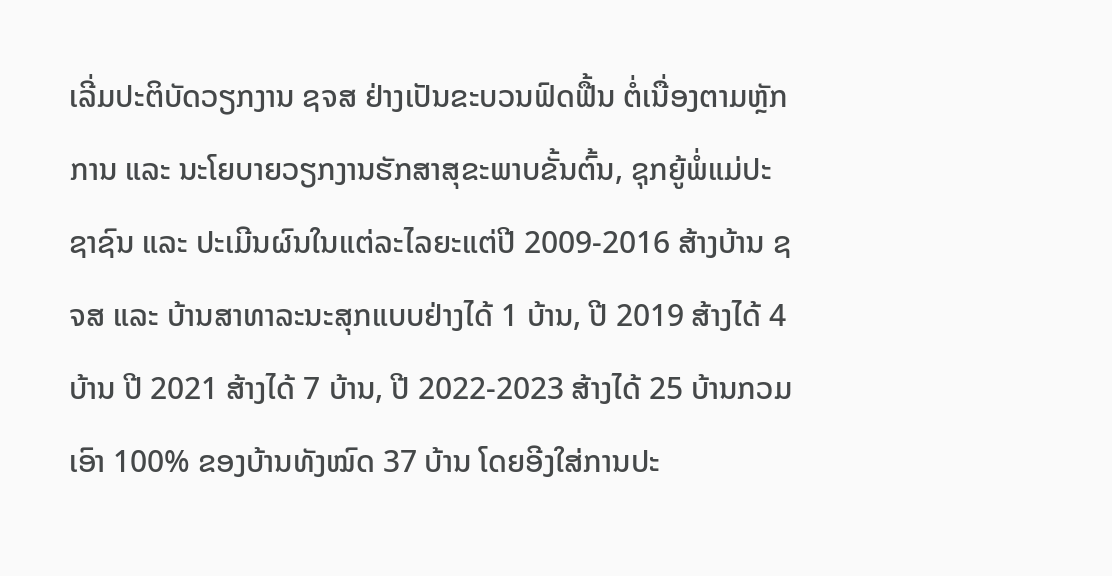ເລີ່ມປະຕິບັດວຽກງານ ຊຈສ ຢ່າງເປັນຂະບວນຟົດຟື້ນ ຕໍ່ເນື່ອງຕາມຫຼັກການ ແລະ ນະໂຍບາຍວຽກງານຮັກສາສຸຂະພາບຂັ້ນຕົ້ນ, ຊຸກຍູ້ພໍ່ແມ່ປະຊາຊົນ ແລະ ປະເມີນຜົນໃນແຕ່ລະໄລຍະແຕ່ປີ 2009-2016 ສ້າງບ້ານ ຊຈສ ແລະ ບ້ານສາທາລະນະສຸກແບບຢ່າງໄດ້ 1 ບ້ານ, ປີ 2019 ສ້າງໄດ້ 4 ບ້ານ ປີ 2021 ສ້າງໄດ້ 7 ບ້ານ, ປີ 2022-2023 ສ້າງໄດ້ 25 ບ້ານກວມເອົາ 100% ຂອງບ້ານທັງໝົດ 37 ບ້ານ ໂດຍອີງໃສ່ການປະ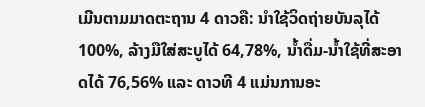ເມີນຕາມມາດຕະຖານ 4 ດາວຄື: ນໍາໃຊ້ວິດຖ່າຍບັນລຸໄດ້ 100%, ລ້າງມືໃສ່ສະບູໄດ້ 64,78%, ນໍ້າດື່ມ-ນໍ້າໃຊ້ທີ່ສະອາດໄດ້ 76,56% ແລະ ດາວທີ 4 ແມ່ນການອະ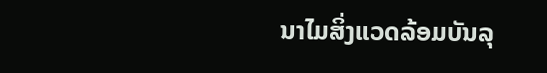ນາໄມສິ່ງແວດລ້ອມບັນລຸ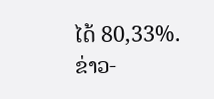ໄດ້ 80,33%.
ຂ່າວ-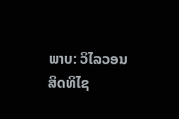ພາບ: ວິໄລວອນ ສິດທິໄຊ